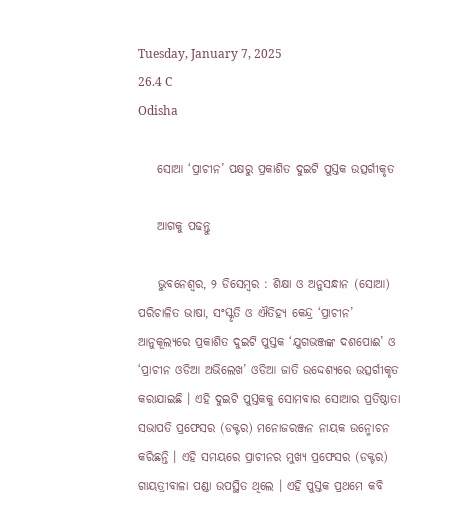Tuesday, January 7, 2025
26.4 C
Odisha

    ସୋଆ ‘ପ୍ରାଚୀନ’ ପକ୍ଷରୁ ପ୍ରକାଶିତ ଦୁଇଟି ପୁସ୍ତକ ଉତ୍ସର୍ଗୀକୃତ

    ଆଗକୁ ପଢନ୍ତୁ

    ଭୁବନେଶ୍ୱର, ୨ ଡିସେମ୍ବର : ଶିକ୍ଷା ଓ ଅନୁସନ୍ଧାନ (ସୋଆ) ପରିଚାଳିତ ଭାଷା, ସଂସ୍କୃତି ଓ ଐତିହ୍ୟ କେନ୍ଦ୍ର ‘ପ୍ରାଚୀନ’ ଆନୁକୂଲ୍ୟରେ ପ୍ରକାଶିତ ଦୁଇଟି ପୁସ୍ତକ ‘ଯୁଗଭଞ୍ଜଙ୍କ ଦଶପୋଈ’ ଓ ‘ପ୍ରାଚୀନ ଓଡିଆ ଅଭିଲେଖ’ ଓଡିଆ ଜାତି ଉଦ୍ଦେଶ୍ୟରେ ଉତ୍ସର୍ଗୀକୃତ କରାଯାଇଛି । ଏହି ଦୁଇଟି ପୁସ୍ତକକୁ ସୋମବାର ସୋଆର ପ୍ରତିଷ୍ଠାତା ସଭାପତି ପ୍ରଫେସର (ଡକ୍ଟର) ମନୋଜରଞ୍ଜନ ନାୟକ ଉନ୍ମୋଚନ କରିଛନ୍ତି । ଏହି ସମୟରେ ପ୍ରାଚୀନର ମୁଖ୍ୟ ପ୍ରଫେସର (ଡକ୍ଟର) ଗାୟତ୍ରୀବାଳା ପଣ୍ଡା ଉପସ୍ଥିତ ଥିଲେ । ଏହି ପୁସ୍ତକ ପ୍ରଥମେ କବି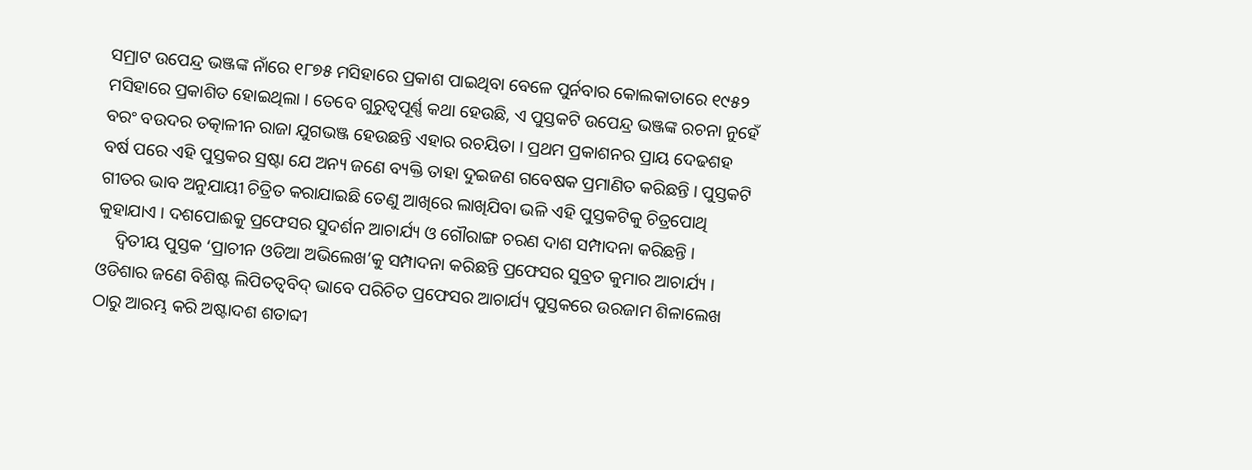ସମ୍ରାଟ ଉପେନ୍ଦ୍ର ଭଞ୍ଜଙ୍କ ନାଁରେ ୧୮୭୫ ମସିହାରେ ପ୍ରକାଶ ପାଇଥିବା ବେଳେ ପୁର୍ନବାର କୋଲକାତାରେ ୧୯୫୨ ମସିହାରେ ପ୍ରକାଶିତ ହୋଇଥିଲା । ତେବେ ଗୁରୁତ୍ୱପୂର୍ଣ୍ଣ କଥା ହେଉଛି, ଏ ପୁସ୍ତକଟି ଉପେନ୍ଦ୍ର ଭଞ୍ଜଙ୍କ ରଚନା ନୁହେଁ ବରଂ ବଉଦର ତତ୍କାଳୀନ ରାଜା ଯୁଗଭଞ୍ଜ ହେଉଛନ୍ତି ଏହାର ରଚୟିତା । ପ୍ରଥମ ପ୍ରକାଶନର ପ୍ରାୟ ଦେଢଶହ ବର୍ଷ ପରେ ଏହି ପୁସ୍ତକର ସ୍ରଷ୍ଟା ଯେ ଅନ୍ୟ ଜଣେ ବ୍ୟକ୍ତି ତାହା ଦୁଇଜଣ ଗବେଷକ ପ୍ରମାଣିତ କରିଛନ୍ତି । ପୁସ୍ତକଟି ଗୀତର ଭାବ ଅନୁଯାୟୀ ଚିତ୍ରିତ କରାଯାଇଛି ତେଣୁ ଆଖିରେ ଲାଖିଯିବା ଭଳି ଏହି ପୁସ୍ତକଟିକୁ ଚିତ୍ରପୋଥି କୁହାଯାଏ । ଦଶପୋଈକୁ ପ୍ରଫେସର ସୁଦର୍ଶନ ଆଚାର୍ଯ୍ୟ ଓ ଗୌରାଙ୍ଗ ଚରଣ ଦାଶ ସମ୍ପାଦନା କରିଛନ୍ତି ।
    ଦ୍ୱିତୀୟ ପୁସ୍ତକ ‘ପ୍ରାଚୀନ ଓଡିଆ ଅଭିଲେଖ’କୁ ସମ୍ପାଦନା କରିଛନ୍ତି ପ୍ରଫେସର ସୁବ୍ରତ କୁମାର ଆଚାର୍ଯ୍ୟ । ଓଡିଶାର ଜଣେ ବିଶିଷ୍ଟ ଲିପିତତ୍ୱବିଦ୍ ଭାବେ ପରିଚିତ ପ୍ରଫେସର ଆଚାର୍ଯ୍ୟ ପୁସ୍ତକରେ ଉରଜାମ ଶିଳାଲେଖ ଠାରୁ ଆରମ୍ଭ କରି ଅଷ୍ଟାଦଶ ଶତାବ୍ଦୀ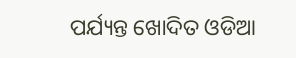ପର୍ଯ୍ୟନ୍ତ ଖୋଦିତ ଓଡିଆ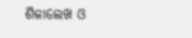ଶିଳାଲେଖ ଓ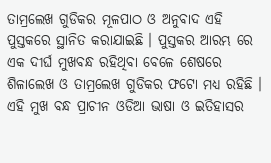ତାମ୍ରଲେଖ ଗୁଡିକର ମୂଳପାଠ ଓ ଅନୁବାଦ ଏହି ପୁସ୍ତକରେ ସ୍ଥାନିତ କରାଯାଇଛି । ପୁସ୍ତକର ଆରମ୍ଭ ରେ ଏକ ଦୀର୍ଘ ମୁଖବନ୍ଧ ରହିଥିବା ବେଳେ ଶେଷରେ ଶିଳାଲେଖ ଓ ତାମ୍ରଲେଖ ଗୁଡିକର ଫଟୋ ମଧ୍ୟ ରହିଛି । ଏହି ମୁଖ ବନ୍ଧ ପ୍ରାଚୀନ ଓଡିଆ ଭାଷା ଓ ଇତିହାସର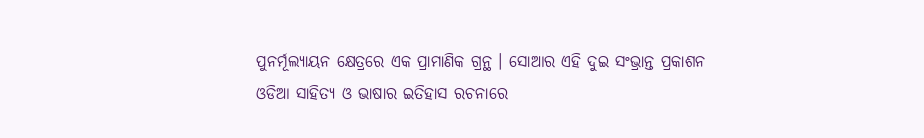ପୁନର୍ମୂଲ୍ୟାୟନ କ୍ଷେତ୍ରରେ ଏକ ପ୍ରାମାଣିକ ଗ୍ରନ୍ଥ । ସୋଆର ଏହି ଦୁଇ ସଂଭ୍ରାନ୍ତ ପ୍ରକାଶନ ଓଡିଆ ସାହିତ୍ୟ ଓ ଭାଷାର ଇତିହାସ ରଚନାରେ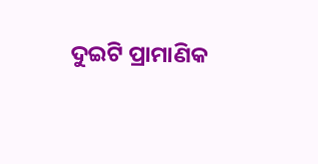ଦୁଇଟି ପ୍ରାମାଣିକ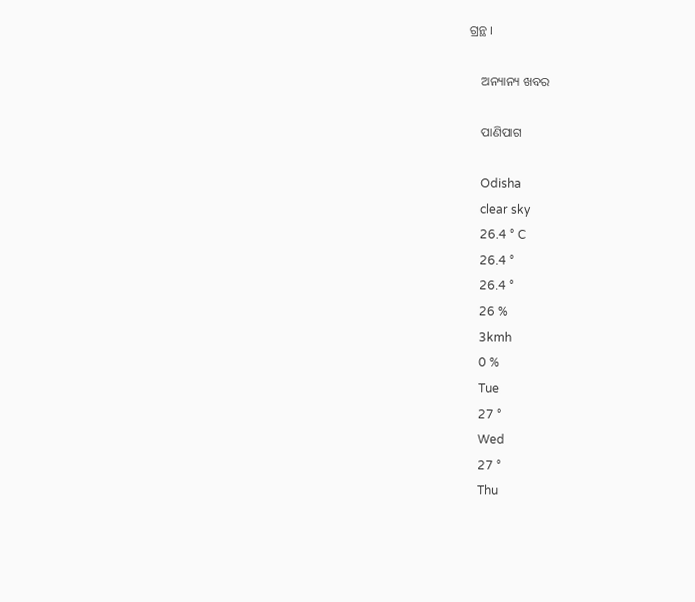ଗ୍ରନ୍ଥ ।

    ଅନ୍ୟାନ୍ୟ ଖବର

    ପାଣିପାଗ

    Odisha
    clear sky
    26.4 ° C
    26.4 °
    26.4 °
    26 %
    3kmh
    0 %
    Tue
    27 °
    Wed
    27 °
    Thu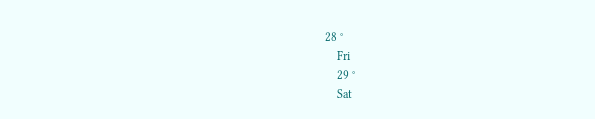28 °
    Fri
    29 °
    Sat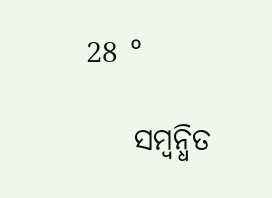28 °

    ସମ୍ବନ୍ଧିତ